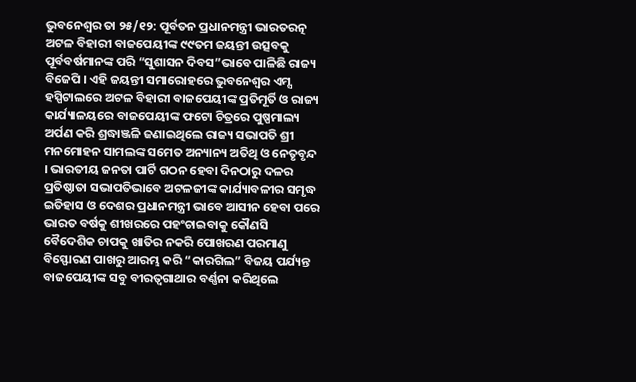ଭୁବନେଶ୍ୱର ତା ୨୫/୧୨: ପୂର୍ବତନ ପ୍ରଧାନମନ୍ତ୍ରୀ ଭାରତରତ୍ନ ଅଟଳ ବିହାରୀ ବାଜପେୟୀଙ୍କ ୯୯ତମ ଜୟନ୍ତୀ ଉତ୍ସବକୁ ପୂର୍ବବର୍ଷମାନଙ୍କ ପରି “ସୁଶାସନ ଦିବସ”ଭାବେ ପାଳିଛି ରାଜ୍ୟ ବିଜେପି । ଏହି ଜୟନ୍ତୀ ସମାରୋହରେ ଭୁବନେଶ୍ୱର ଏମ୍ସ ହସ୍ପିଟାଲରେ ଅଟଳ ବିହାରୀ ବାଜପେୟୀଙ୍କ ପ୍ରତିମୂର୍ତି ଓ ରାଜ୍ୟ କାର୍ଯ୍ୟାଳୟରେ ବାଜପେୟୀଙ୍କ ଫଟୋ ଚିତ୍ରରେ ପୁଷ୍ପମାଲ୍ୟ ଅର୍ପଣ କରି ଶ୍ରଦ୍ଧାଞ୍ଜଳି ଜଣାଇଥିଲେ ରାଜ୍ୟ ସଭାପତି ଶ୍ରୀ ମନମୋହନ ସାମଲଙ୍କ ସମେତ ଅନ୍ୟାନ୍ୟ ଅତିଥି ଓ ନେତୃବୃନ୍ଦ । ଭାରତୀୟ ଜନତା ପାର୍ଟି ଗଠନ ହେବା ଦିନଠାରୁ ଦଳର ପ୍ରତିଷ୍ଠାତା ସଭାପତିଭାବେ ଅଟଳଜୀଙ୍କ କାର୍ଯ୍ୟାବଳୀର ସମୃଦ୍ଧ ଇତିହାସ ଓ ଦେଶର ପ୍ରଧାନମନ୍ତ୍ରୀ ଭାବେ ଆସୀନ ହେବା ପରେ ଭାରତ ବର୍ଷକୁ ଶୀଖରରେ ପହଂଚାଇବାକୁ କୌଣସି ବୈଦେଶିକ ଚାପକୁ ଖାତିର ନକରି ପୋଖରଣ ପରମାଣୁ ବିସ୍ଫୋରଣ ପାଖରୁ ଆରମ୍ଭ କରି “କାରଗିଲ” ବିଜୟ ପର୍ଯ୍ୟନ୍ତ ବାଜପେୟୀଙ୍କ ସବୁ ବୀରତ୍ୱଗାଥାର ବର୍ଣ୍ଣନା କରିଥିଲେ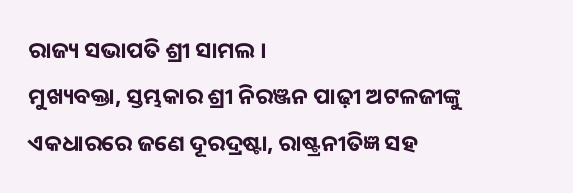ରାଜ୍ୟ ସଭାପତି ଶ୍ରୀ ସାମଲ ।
ମୁଖ୍ୟବକ୍ତା, ସ୍ତମ୍ଭକାର ଶ୍ରୀ ନିରଞ୍ଜନ ପାଢ଼ୀ ଅଟଳଜୀଙ୍କୁ ଏକଧାରରେ ଜଣେ ଦୂରଦ୍ରଷ୍ଟା, ରାଷ୍ଟ୍ରନୀତିଜ୍ଞ ସହ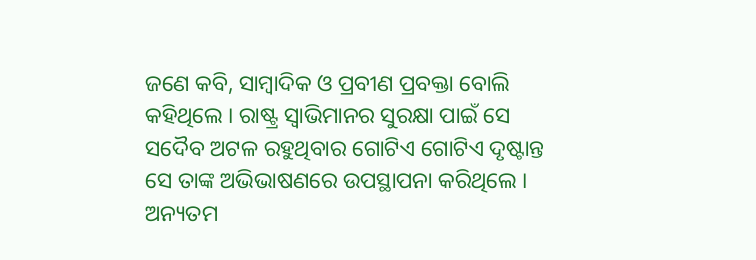ଜଣେ କବି, ସାମ୍ବାଦିକ ଓ ପ୍ରବୀଣ ପ୍ରବକ୍ତା ବୋଲି କହିଥିଲେ । ରାଷ୍ଟ୍ର ସ୍ୱାଭିମାନର ସୁରକ୍ଷା ପାଇଁ ସେ ସଦୈବ ଅଟଳ ରହୁଥିବାର ଗୋଟିଏ ଗୋଟିଏ ଦୃଷ୍ଟାନ୍ତ ସେ ତାଙ୍କ ଅଭିଭାଷଣରେ ଉପସ୍ଥାପନା କରିଥିଲେ । ଅନ୍ୟତମ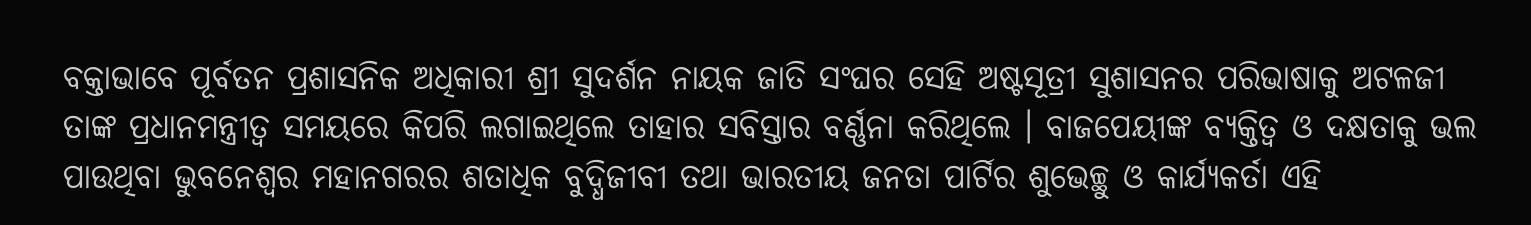ବକ୍ତାଭାବେ ପୂର୍ବତନ ପ୍ରଶାସନିକ ଅଧିକାରୀ ଶ୍ରୀ ସୁଦର୍ଶନ ନାୟକ ଜାତି ସଂଘର ସେହି ଅଷ୍ଟସୂତ୍ରୀ ସୁଶାସନର ପରିଭାଷାକୁ ଅଟଳଜୀ ତାଙ୍କ ପ୍ରଧାନମନ୍ତ୍ରୀତ୍ୱ ସମୟରେ କିପରି ଲଗାଇଥିଲେ ତାହାର ସବିସ୍ତାର ବର୍ଣ୍ଣନା କରିଥିଲେ । ବାଜପେୟୀଙ୍କ ବ୍ୟକ୍ତିତ୍ୱ ଓ ଦକ୍ଷତାକୁ ଭଲ ପାଉଥିବା ଭୁବନେଶ୍ୱର ମହାନଗରର ଶତାଧିକ ବୁଦ୍ଧିଜୀବୀ ତଥା ଭାରତୀୟ ଜନତା ପାର୍ଟିର ଶୁଭେଚ୍ଛୁ ଓ କାର୍ଯ୍ୟକର୍ତା ଏହି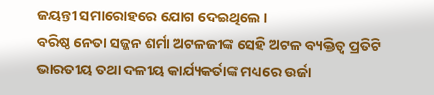ଜୟନ୍ତୀ ସମାରୋହରେ ଯୋଗ ଦେଇଥିଲେ ।
ବରିଷ୍ଠ ନେତା ସଜ୍ଜନ ଶର୍ମା ଅଟଳଜୀଙ୍କ ସେହି ଅଟଳ ବ୍ୟକ୍ତିତ୍ୱ ପ୍ରତିଟି ଭାରତୀୟ ତଥା ଦଳୀୟ କାର୍ଯ୍ୟକର୍ତାଙ୍କ ମଧ୍ୟରେ ଉର୍ଜା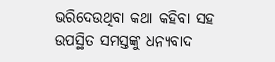ଭରିଦେଉଥିବା କଥା କହିବା ସହ ଉପସ୍ଥିତ ସମସ୍ତଙ୍କୁ ଧନ୍ୟବାଦ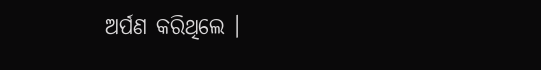ଅର୍ପଣ କରିଥିଲେ ।